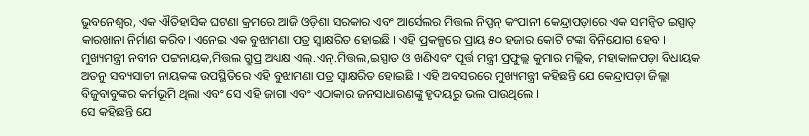ଭୁବନେଶ୍ବର, ଏକ ଐତିହାସିକ ଘଟଣା କ୍ରମରେ ଆଜି ଓଡ଼ିଶା ସରକାର ଏବଂ ଆର୍ସେଲର ମିତ୍ତଲ ନିପ୍ପନ୍ କଂପାନୀ କେନ୍ଦ୍ରାପଡ଼ାରେ ଏକ ସମନ୍ୱିତ ଇସ୍ପାତ୍ କାରଖାନା ନିର୍ମାଣ କରିବ। ଏନେଇ ଏକ ବୁଝାମଣା ପତ୍ର ସ୍ୱାକ୍ଷରିତ ହୋଇଛି । ଏହି ପ୍ରକଳ୍ପରେ ପ୍ରାୟ ୫୦ ହଜାର କୋଟି ଟଙ୍କା ବିନିଯୋଗ ହେବ ।
ମୁଖ୍ୟମନ୍ତ୍ରୀ ନବୀନ ପଟ୍ଟନାୟକ,ମିତ୍ତଲ ଗ୍ରୁପ୍ର ଅଧ୍ୟକ୍ଷ ଏଲ୍.ଏନ୍.ମିତ୍ତଲ,ଇସ୍ପାତ ଓ ଖଣିଏବଂ ପୂର୍ତ୍ତ ମନ୍ତ୍ରୀ ପ୍ରଫୁଲ୍ଲ କୁମାର ମଲ୍ଲିକ, ମହାକାଳପଡ଼ା ବିଧାୟକ ଅତନୁ ସବ୍ୟସାଚୀ ନାୟକଙ୍କ ଉପସ୍ଥିତିରେ ଏହି ବୁଝାମଣା ପତ୍ର ସ୍ୱାକ୍ଷରିତ ହୋଇଛି । ଏହି ଅବସରରେ ମୁଖ୍ୟମନ୍ତ୍ରୀ କହିଛନ୍ତି ଯେ କେନ୍ଦ୍ରାପଡ଼ା ଜିଲ୍ଲା ବିଜୁବାବୁଙ୍କର କର୍ମଭୂମି ଥିଲା ଏବଂ ସେ ଏହି ଜାଗା ଏବଂ ଏଠାକାର ଜନସାଧାରଣଙ୍କୁ ହୃଦୟରୁ ଭଲ ପାଉଥିଲେ ।
ସେ କହିଛନ୍ତି ଯେ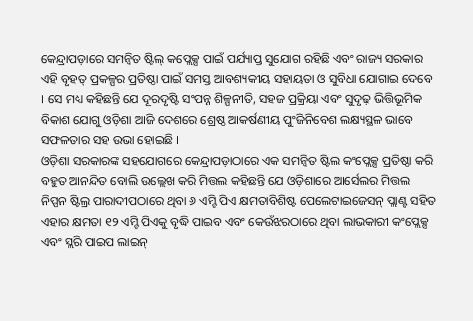କେନ୍ଦ୍ରାପଡ଼ାରେ ସମନ୍ୱିତ ଷ୍ଟିଲ୍ କପ୍ଲେକ୍ସ ପାଇଁ ପର୍ଯ୍ୟାପ୍ତ ସୁଯୋଗ ରହିଛି ଏବଂ ରାଜ୍ୟ ସରକାର ଏହି ବୃହତ୍ ପ୍ରକଳ୍ପର ପ୍ରତିଷ୍ଠା ପାଇଁ ସମସ୍ତ ଆବଶ୍ୟକୀୟ ସହାୟତା ଓ ସୁବିଧା ଯୋଗାଇ ଦେବେ । ସେ ମଧ୍ୟ କହିଛନ୍ତି ଯେ ଦୂରଦୃଷ୍ଟି ସଂପନ୍ନ ଶିଳ୍ପନୀତି, ସହଜ ପ୍ରକ୍ରିୟା ଏବଂ ସୁଦୃଢ଼ ଭିତ୍ତିଭୂମିକ ବିକାଶ ଯୋଗୁ ଓଡ଼ିଶା ଆଜି ଦେଶରେ ଶ୍ରେଷ୍ଠ ଆକର୍ଷଣୀୟ ପୁଂଜିନିବେଶ ଲକ୍ଷ୍ୟସ୍ଥଳ ଭାବେ ସଫଳତାର ସହ ଉଭା ହୋଇଛି ।
ଓଡ଼ିଶା ସରକାରଙ୍କ ସହଯୋଗରେ କେନ୍ଦ୍ରାପଡ଼ାଠାରେ ଏକ ସମନ୍ୱିତ ଷ୍ଟିଲ କଂପ୍ଲେକ୍ସ ପ୍ରତିଷ୍ଠା କରି ବହୁତ ଆନନ୍ଦିତ ବୋଲି ଉଲ୍ଲେଖ କରି ମିତ୍ତଲ କହିଛନ୍ତି ଯେ ଓଡ଼ିଶାରେ ଆର୍ସେଲର ମିତ୍ତଲ ନିପ୍ପନ ଷ୍ଟିଲ୍ର ପାରାଦୀପଠାରେ ଥିବା ୬ ଏମ୍ଟି ପିଏ କ୍ଷମତାବିଶିଷ୍ଟ ପେଲେଟାଇଜେସନ୍ ପ୍ଲାଣ୍ଟ ସହିତ ଏହାର କ୍ଷମତା ୧୨ ଏମ୍ଟି ପିଏକୁ ବୃଦ୍ଧି ପାଇବ ଏବଂ କେଉଁଝରଠାରେ ଥିବା ଲାଭକାରୀ କଂପ୍ଲେକ୍ସ ଏବଂ ସ୍ଲରି ପାଇପ ଲାଇନ୍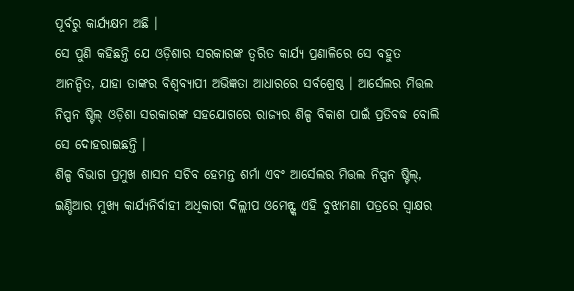ପୂର୍ବରୁ କାର୍ଯ୍ୟକ୍ଷମ ଅଛି ।
ସେ ପୁଣି କହିଛନ୍ତି ଯେ ଓଡ଼ିଶାର ସରକାରଙ୍କ ତ୍ୱରିତ କାର୍ଯ୍ୟ ପ୍ରଣାଳିରେ ସେ ବହୁତ ଆନନ୍ଦିତ, ଯାହା ତାଙ୍କର ବିଶ୍ୱବ୍ୟାପୀ ଅଭିଜ୍ଞତା ଆଧାରରେ ସର୍ବଶ୍ରେଷ୍ଠ । ଆର୍ସେଲର ମିତ୍ତଲ ନିପ୍ପନ ଷ୍ଟିଲ୍ ଓଡ଼ିଶା ସରକାରଙ୍କ ସହଯୋଗରେ ରାଜ୍ୟର ଶିଳ୍ପ ବିକାଶ ପାଇଁ ପ୍ରତିବଦ୍ଧ ବୋଲି ସେ ଦୋହରାଇଛନ୍ତି ।
ଶିଳ୍ପ ବିଭାଗ ପ୍ରମୁଖ ଶାସନ ସଚିବ ହେମନ୍ତ ଶର୍ମା ଏବଂ ଆର୍ସେଲର ମିତ୍ତଲ ନିପ୍ପନ ଷ୍ଟିଲ୍, ଇଣ୍ଡିଆର ମୁଖ୍ୟ କାର୍ଯ୍ୟନିର୍ବାହୀ ଅଧିକାରୀ ଦିଲ୍ଲୀପ ଓମେନ୍ଙ୍କ ଏହି ବୁଝାମଣା ପତ୍ରରେ ସ୍ୱାକ୍ଷର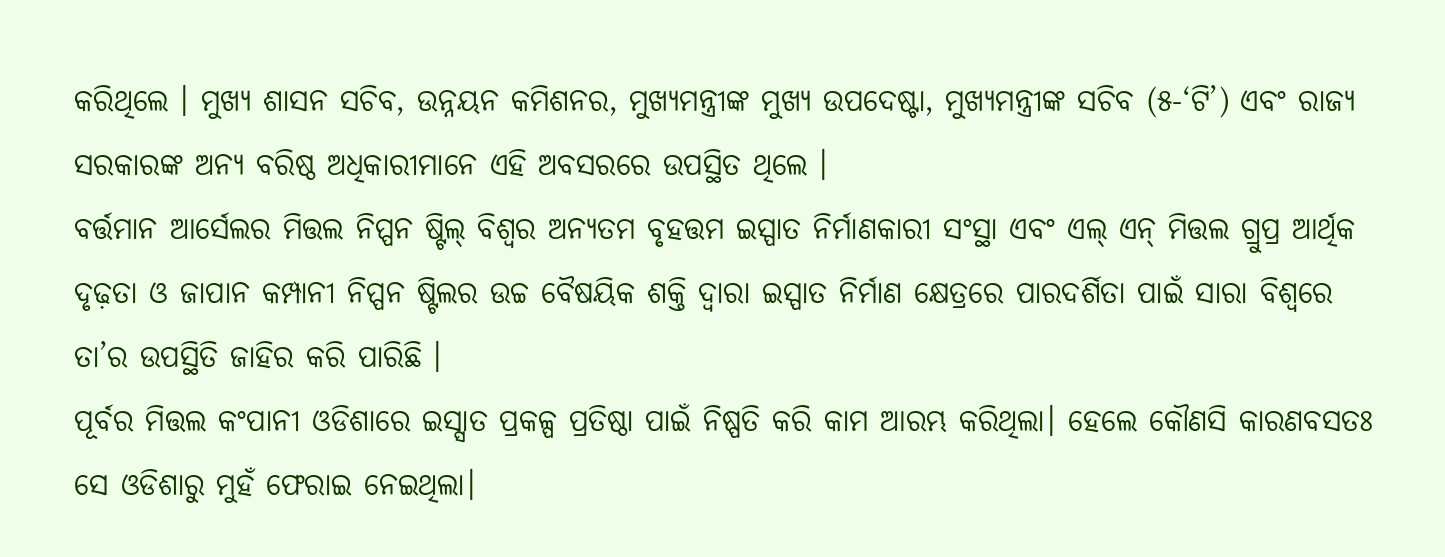କରିଥିଲେ । ମୁଖ୍ୟ ଶାସନ ସଚିବ, ଉନ୍ନୟନ କମିଶନର, ମୁଖ୍ୟମନ୍ତ୍ରୀଙ୍କ ମୁଖ୍ୟ ଉପଦେଷ୍ଟା, ମୁଖ୍ୟମନ୍ତ୍ରୀଙ୍କ ସଚିବ (୫-‘ଟି’) ଏବଂ ରାଜ୍ୟ ସରକାରଙ୍କ ଅନ୍ୟ ବରିଷ୍ଠ ଅଧିକାରୀମାନେ ଏହି ଅବସରରେ ଉପସ୍ଥିତ ଥିଲେ ।
ବର୍ତ୍ତମାନ ଆର୍ସେଲର ମିତ୍ତଲ ନିପ୍ପନ ଷ୍ଟିଲ୍ ବିଶ୍ୱର ଅନ୍ୟତମ ବୃହତ୍ତମ ଇସ୍ପାତ ନିର୍ମାଣକାରୀ ସଂସ୍ଥା ଏବଂ ଏଲ୍ ଏନ୍ ମିତ୍ତଲ ଗ୍ରୁପ୍ର ଆର୍ଥିକ ଦୃଢ଼ତା ଓ ଜାପାନ କମ୍ପାନୀ ନିପ୍ପନ ଷ୍ଟିଲର ଉଚ୍ଚ ବୈଷୟିକ ଶକ୍ତି ଦ୍ୱାରା ଇସ୍ପାତ ନିର୍ମାଣ କ୍ଷେତ୍ରରେ ପାରଦର୍ଶିତା ପାଇଁ ସାରା ବିଶ୍ୱରେ ତା’ର ଉପସ୍ଥିତି ଜାହିର କରି ପାରିଛି ।
ପୂର୍ବର ମିତ୍ତଲ କଂପାନୀ ଓଡିଶାରେ ଇସ୍ସାତ ପ୍ରକଳ୍ପ ପ୍ରତିଷ୍ଠା ପାଇଁ ନିଷ୍ପତି କରି କାମ ଆରମ୍ଭ କରିଥିଲା। ହେଲେ କୌଣସି କାରଣବସତଃ ସେ ଓଡିଶାରୁ ମୁହଁ ଫେରାଇ ନେଇଥିଲା।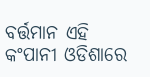ବର୍ତ୍ତମାନ ଏହି କଂପାନୀ ଓଡିଶାରେ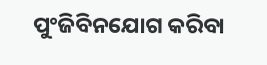ପୁଂଜିବିନଯୋଗ କରିବା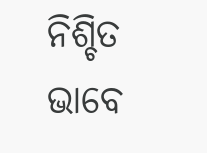ନିଶ୍ଚିତ ଭାବେ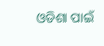ଓଡିଶା ପାଇଁ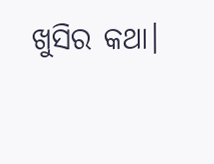ଖୁସିର କଥା।